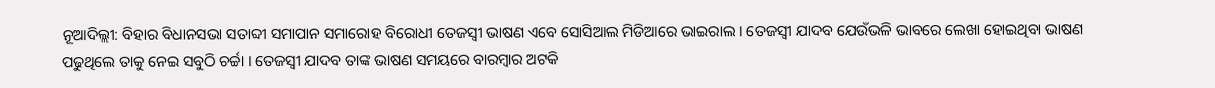ନୂଆଦିଲ୍ଲୀ: ବିହାର ବିଧାନସଭା ସତାବ୍ଦୀ ସମାପାନ ସମାରୋହ ବିରୋଧୀ ତେଜସ୍ୱୀ ଭାଷଣ ଏବେ ସୋସିଆଲ ମିଡିଆରେ ଭାଇରାଲ । ତେଜସ୍ୱୀ ଯାଦବ ଯେଉଁଭଳି ଭାବରେ ଲେଖା ହୋଇଥିବା ଭାଷଣ ପଢୁଥିଲେ ତାକୁ ନେଇ ସବୁଠି ଚର୍ଚ୍ଚା । ତେଜସ୍ୱୀ ଯାଦବ ତାଙ୍କ ଭାଷଣ ସମୟରେ ବାରମ୍ବାର ଅଟକି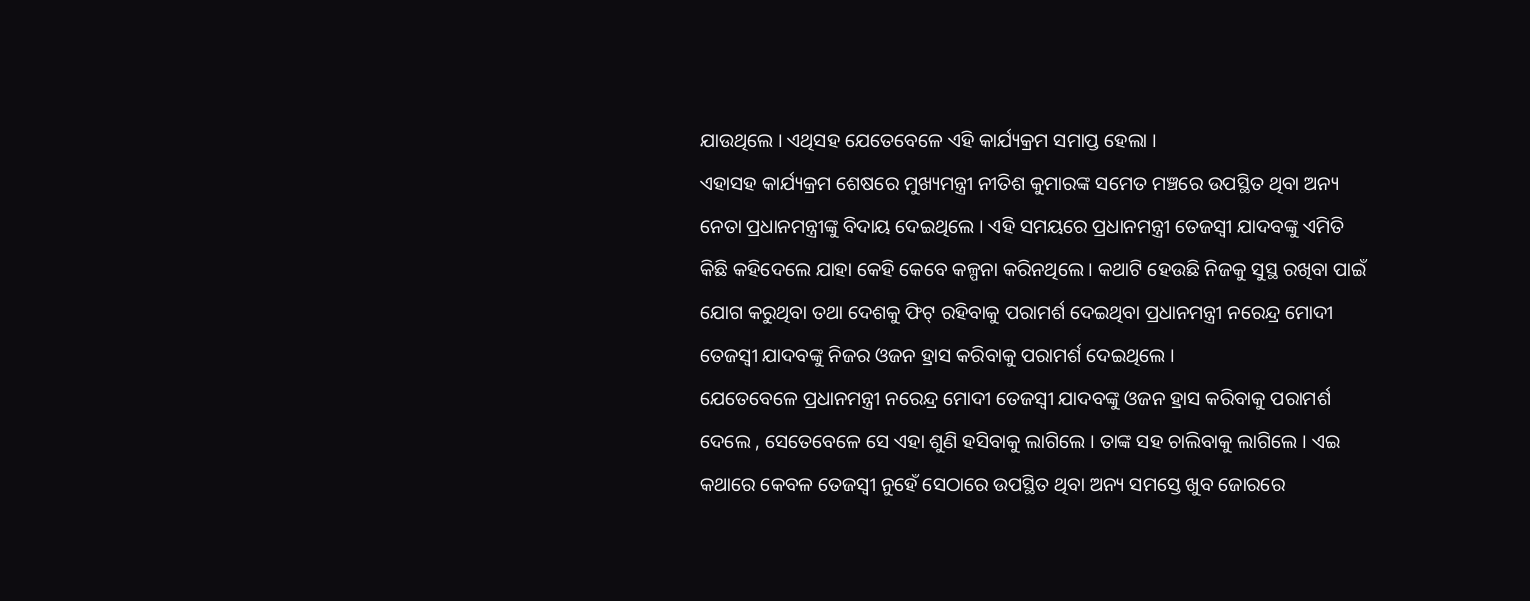ଯାଉଥିଲେ । ଏଥିସହ ଯେତେବେଳେ ଏହି କାର୍ଯ୍ୟକ୍ରମ ସମାପ୍ତ ହେଲା ।
ଏହାସହ କାର୍ଯ୍ୟକ୍ରମ ଶେଷରେ ମୁଖ୍ୟମନ୍ତ୍ରୀ ନୀତିଶ କୁମାରଙ୍କ ସମେତ ମଞ୍ଚରେ ଉପସ୍ଥିତ ଥିବା ଅନ୍ୟ ନେତା ପ୍ରଧାନମନ୍ତ୍ରୀଙ୍କୁ ବିଦାୟ ଦେଇଥିଲେ । ଏହି ସମୟରେ ପ୍ରଧାନମନ୍ତ୍ରୀ ତେଜସ୍ୱୀ ଯାଦବଙ୍କୁ ଏମିତି କିଛି କହିଦେଲେ ଯାହା କେହି କେବେ କଳ୍ପନା କରିନଥିଲେ । କଥାଟି ହେଉଛି ନିଜକୁ ସୁସ୍ଥ ରଖିବା ପାଇଁ ଯୋଗ କରୁଥିବା ତଥା ଦେଶକୁ ଫିଟ୍ ରହିବାକୁ ପରାମର୍ଶ ଦେଇଥିବା ପ୍ରଧାନମନ୍ତ୍ରୀ ନରେନ୍ଦ୍ର ମୋଦୀ ତେଜସ୍ୱୀ ଯାଦବଙ୍କୁ ନିଜର ଓଜନ ହ୍ରାସ କରିବାକୁ ପରାମର୍ଶ ଦେଇଥିଲେ ।
ଯେତେବେଳେ ପ୍ରଧାନମନ୍ତ୍ରୀ ନରେନ୍ଦ୍ର ମୋଦୀ ତେଜସ୍ୱୀ ଯାଦବଙ୍କୁ ଓଜନ ହ୍ରାସ କରିବାକୁ ପରାମର୍ଶ ଦେଲେ , ସେତେବେଳେ ସେ ଏହା ଶୁଣି ହସିବାକୁ ଲାଗିଲେ । ତାଙ୍କ ସହ ଚାଲିବାକୁ ଲାଗିଲେ । ଏଇ କଥାରେ କେବଳ ତେଜସ୍ୱୀ ନୁହେଁ ସେଠାରେ ଉପସ୍ଥିତ ଥିବା ଅନ୍ୟ ସମସ୍ତେ ଖୁବ ଜୋରରେ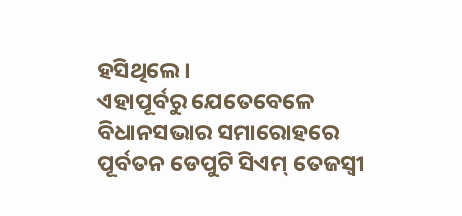ହସିଥିଲେ ।
ଏହାପୂର୍ବରୁ ଯେତେବେଳେ ବିଧାନସଭାର ସମାରୋହରେ ପୂର୍ବତନ ଡେପୁଟି ସିଏମ୍ ତେଜସ୍ୱୀ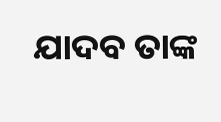ଯାଦବ ତାଙ୍କ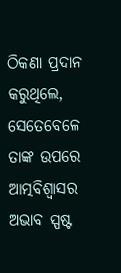ଠିକଣା ପ୍ରଦାନ କରୁଥିଲେ, ସେତେବେଳେ ତାଙ୍କ ଉପରେ ଆତ୍ମବିଶ୍ୱାସର ଅଭାବ ସ୍ପଷ୍ଟ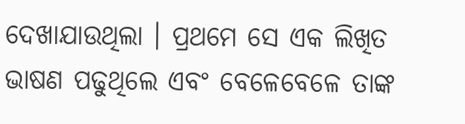ଦେଖାଯାଉଥିଲା । ପ୍ରଥମେ ସେ ଏକ ଲିଖିତ ଭାଷଣ ପଢୁଥିଲେ ଏବଂ ବେଳେବେଳେ ତାଙ୍କ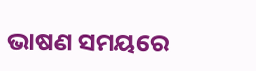ଭାଷଣ ସମୟରେ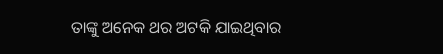ତାଙ୍କୁ ଅନେକ ଥର ଅଟକି ଯାଇଥିବାର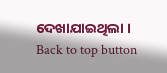ଦେଖାଯାଇଥିଲା ।
Back to top button